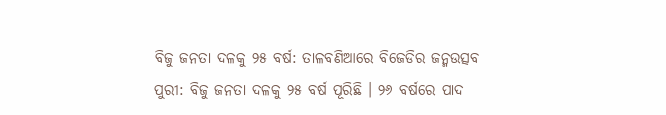ବିଜୁ ଜନତା ଦଳକୁ ୨୫ ବର୍ଷ: ତାଳବଣିଆରେ ବିଜେଡିର ଜନ୍ମଉତ୍ସବ
ପୁରୀ: ବିଜୁ ଜନତା ଦଳକୁ ୨୫ ବର୍ଷ ପୂରିଛି । ୨୬ ବର୍ଷରେ ପାଦ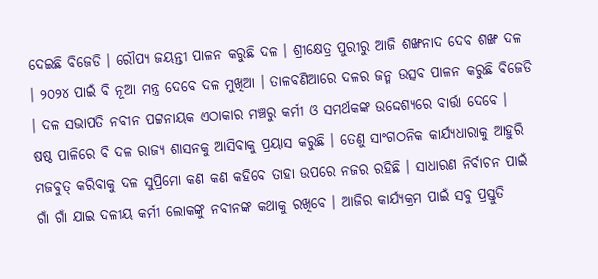ଦେଇଛି ବିଜେଡି । ରୌପ୍ୟ ଜୟନ୍ତୀ ପାଳନ କରୁଛି ଦଳ । ଶ୍ରୀକ୍ଷେତ୍ର ପୁରୀରୁ ଆଜି ଶଙ୍ଖନାଦ ଦେବ ଶଙ୍ଖ ଦଳ । ୨୦୨୪ ପାଇଁ ବି ନୂଆ ମନ୍ତ୍ର ଦେବେ ଦଳ ମୁଖିଆ । ତାଳବଣିଆରେ ଦଳର ଜନ୍ମ ଉତ୍ସବ ପାଳନ କରୁଛି ବିଜେଡି । ଦଳ ସଭାପତି ନବୀନ ପଟ୍ଟନାୟକ ଏଠାକାର ମଞ୍ଚରୁ କର୍ମୀ ଓ ସମର୍ଥକଙ୍କ ଉଦ୍ଦେଶ୍ୟରେ ବାର୍ତ୍ତା ଦେବେ ।
ଷଷ୍ଠ ପାଳିରେ ବି ଦଳ ରାଜ୍ୟ ଶାସନକୁ ଆସିବାକୁ ପ୍ରୟାସ କରୁଛି । ତେଣୁ ସାଂଗଠନିକ କାର୍ଯ୍ୟଧାରାକୁ ଆହୁରି ମଜବୁତ୍ କରିବାକୁ ଦଳ ସୁପ୍ରିମୋ କଣ କଣ କହିବେ ତାହା ଉପରେ ନଜର ରହିଛି । ସାଧାରଣ ନିର୍ବାଚନ ପାଇଁ ଗାଁ ଗାଁ ଯାଇ ଦଳୀୟ କର୍ମୀ ଲୋକଙ୍କୁ ନବୀନଙ୍କ କଥାକୁ ରଖିବେ । ଆଜିର କାର୍ଯ୍ୟକ୍ରମ ପାଇଁ ସବୁ ପ୍ରସ୍ତୁତି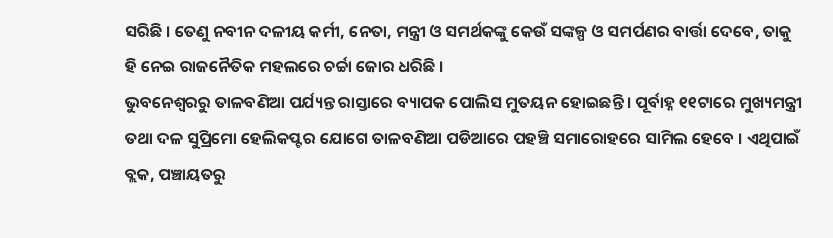ସରିଛି । ତେଣୁ ନବୀନ ଦଳୀୟ କର୍ମୀ, ନେତା, ମନ୍ତ୍ରୀ ଓ ସମର୍ଥକଙ୍କୁ କେଉଁ ସଙ୍କଳ୍ପ ଓ ସମର୍ପଣର ବାର୍ତ୍ତା ଦେବେ, ତାକୁ ହି ନେଇ ରାଜନୈତିକ ମହଲରେ ଚର୍ଚ୍ଚା ଜୋର ଧରିଛି ।
ଭୁବନେଶ୍ୱରରୁ ତାଳବଣିଆ ପର୍ଯ୍ୟନ୍ତ ରାସ୍ତାରେ ବ୍ୟାପକ ପୋଲିସ ମୁତୟନ ହୋଇଛନ୍ତି । ପୂର୍ବାହ୍ନ ୧୧ଟାରେ ମୁଖ୍ୟମନ୍ତ୍ରୀ ତଥା ଦଳ ସୁପ୍ରିମୋ ହେଲିକପ୍ଟର ଯୋଗେ ତାଳବଣିଆ ପଡିଆରେ ପହଞ୍ଚି ସମାରୋହରେ ସାମିଲ ହେବେ । ଏଥିପାଇଁ ବ୍ଲକ, ପଞ୍ଚାୟତରୁ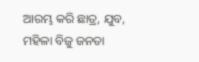ଆରମ୍ଭ କରି ଛାତ୍ର, ଯୁବ, ମହିଳା ବିଜୁ ଜନତା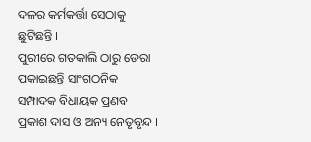ଦଳର କର୍ମକର୍ତ୍ତା ସେଠାକୁ ଛୁଟିଛନ୍ତି ।
ପୁରୀରେ ଗତକାଲି ଠାରୁ ଡେରା ପକାଇଛନ୍ତି ସାଂଗଠନିକ ସମ୍ପାଦକ ବିଧାୟକ ପ୍ରଣବ ପ୍ରକାଶ ଦାସ ଓ ଅନ୍ୟ ନେତୃବୃନ୍ଦ ।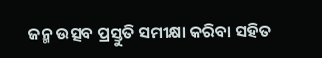ଜନ୍ମ ଉତ୍ସବ ପ୍ରସ୍ତୁତି ସମୀକ୍ଷା କରିବା ସହିତ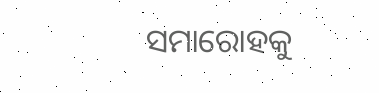ସମାରୋହକୁ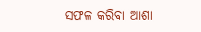ସଫଳ କରିବା ଆଶା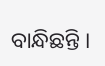ବାନ୍ଧିଛନ୍ତି ।